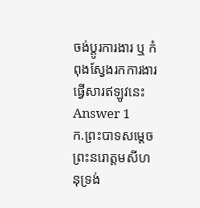ចង់ប្តូរការងារ ឬ កំពុងស្វែងរកការងារ ផ្វើសារឥឡូវនេះ
Answer 1
ក.ព្រះបាទសម្តេចព្រះនរោត្តមសីហនុទ្រង់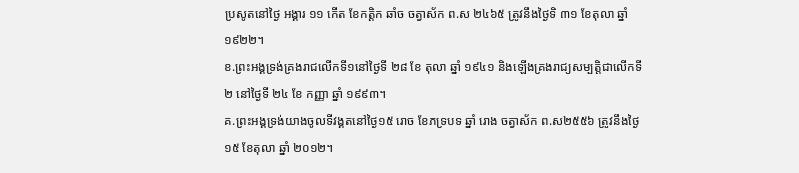ប្រសូតនៅថ្ងៃ អង្គារ ១១ កើត ខែកត្តិក ឆាំច ចត្វាស័ក ព.ស ២៤៦៥ ត្រូវនឹងថ្ងៃទិ ៣១ ខែតុលា ឆ្នាំ ១៩២២។
ខ.ព្រះអង្គទ្រង់គ្រងរាជលើកទី១នៅថ្ងៃទី ២៨ ខែ តុលា ឆ្នាំ ១៩៤១ និងឡើងគ្រងរាជ្យសម្បត្តិជាលើកទី២ នៅថ្ងៃទី ២៤ ខែ កញ្ញា ឆ្នាំ ១៩៩៣។
គ.ព្រះអង្គទ្រង់យាងចូលទីវង្គតនៅថ្ងៃ១៥ រោច ខែភទ្របទ ឆ្នាំ រោង ចត្វាស័ក ព.ស២៥៥៦ ត្រូវនឹងថ្ងៃ ១៥ ខែតុលា ឆ្នាំ ២០១២។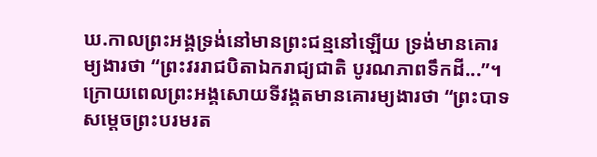ឃ.កាលព្រះអង្គទ្រង់នៅមានព្រះជន្មនៅឡើយ ទ្រង់មានគោរម្យងារថា “ព្រះវររាជបិតាឯករាជ្យជាតិ បូរណភាពទឹកដី...”។ ក្រោយពេលព្រះអង្គសោយទីវង្គតមានគោរម្យងារថា “ព្រះបាទសម្តេចព្រះបរមរត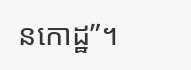នកោដ្ឋ”។